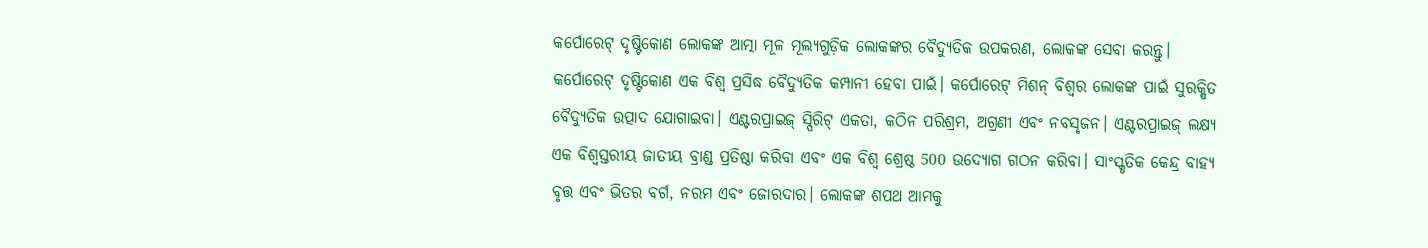କର୍ପୋରେଟ୍ ଦୃଷ୍ଟିକୋଣ ଲୋକଙ୍କ ଆତ୍ମା ମୂଳ ମୂଲ୍ୟଗୁଡ଼ିକ ଲୋକଙ୍କର ବୈଦ୍ୟୁତିକ ଉପକରଣ, ଲୋକଙ୍କ ସେବା କରନ୍ତୁ। କର୍ପୋରେଟ୍ ଦୃଷ୍ଟିକୋଣ ଏକ ବିଶ୍ୱ ପ୍ରସିଦ୍ଧ ବୈଦ୍ୟୁତିକ କମ୍ପାନୀ ହେବା ପାଇଁ। କର୍ପୋରେଟ୍ ମିଶନ୍ ବିଶ୍ୱର ଲୋକଙ୍କ ପାଇଁ ସୁରକ୍ଷିତ ବୈଦ୍ୟୁତିକ ଉତ୍ପାଦ ଯୋଗାଇବା। ଏଣ୍ଟରପ୍ରାଇଜ୍ ସ୍ପିରିଟ୍ ଏକତା, କଠିନ ପରିଶ୍ରମ, ଅଗ୍ରଣୀ ଏବଂ ନବସୃଜନ। ଏଣ୍ଟରପ୍ରାଇଜ୍ ଲକ୍ଷ୍ୟ ଏକ ବିଶ୍ୱସ୍ତରୀୟ ଜାତୀୟ ବ୍ରାଣ୍ଡ ପ୍ରତିଷ୍ଠା କରିବା ଏବଂ ଏକ ବିଶ୍ୱ ଶ୍ରେଷ୍ଠ 500 ଉଦ୍ୟୋଗ ଗଠନ କରିବା। ସାଂସ୍କୃତିକ କେନ୍ଦ୍ର ବାହ୍ୟ ବୃତ୍ତ ଏବଂ ଭିତର ବର୍ଗ, ନରମ ଏବଂ ଜୋରଦାର। ଲୋକଙ୍କ ଶପଥ ଆମକୁ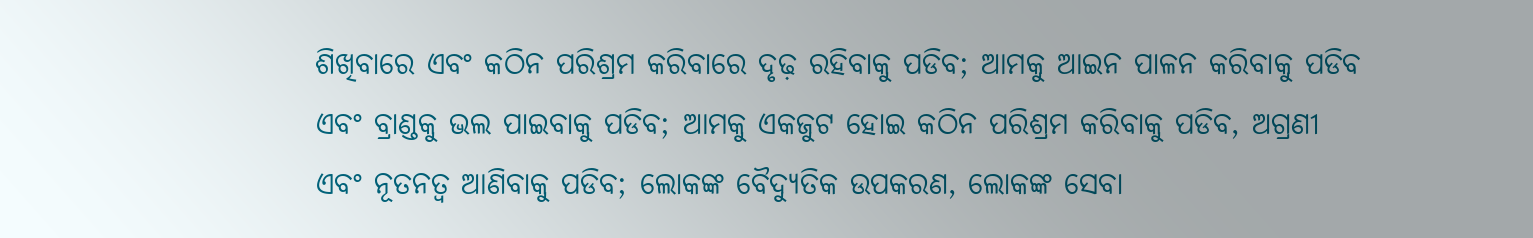ଶିଖିବାରେ ଏବଂ କଠିନ ପରିଶ୍ରମ କରିବାରେ ଦୃଢ଼ ରହିବାକୁ ପଡିବ; ଆମକୁ ଆଇନ ପାଳନ କରିବାକୁ ପଡିବ ଏବଂ ବ୍ରାଣ୍ଡକୁ ଭଲ ପାଇବାକୁ ପଡିବ; ଆମକୁ ଏକଜୁଟ ହୋଇ କଠିନ ପରିଶ୍ରମ କରିବାକୁ ପଡିବ, ଅଗ୍ରଣୀ ଏବଂ ନୂତନତ୍ୱ ଆଣିବାକୁ ପଡିବ; ଲୋକଙ୍କ ବୈଦ୍ୟୁତିକ ଉପକରଣ, ଲୋକଙ୍କ ସେବା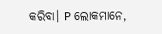କରିବା। P ଲୋକମାନେ,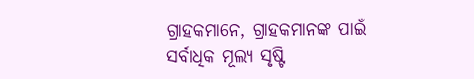ଗ୍ରାହକମାନେ, ଗ୍ରାହକମାନଙ୍କ ପାଇଁ ସର୍ବାଧିକ ମୂଲ୍ୟ ସୃଷ୍ଟି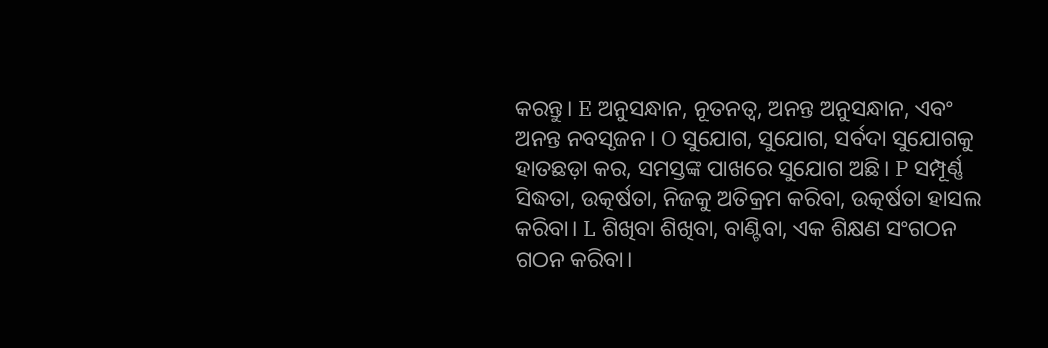କରନ୍ତୁ। E ଅନୁସନ୍ଧାନ, ନୂତନତ୍ୱ, ଅନନ୍ତ ଅନୁସନ୍ଧାନ, ଏବଂ ଅନନ୍ତ ନବସୃଜନ। O ସୁଯୋଗ, ସୁଯୋଗ, ସର୍ବଦା ସୁଯୋଗକୁ ହାତଛଡ଼ା କର, ସମସ୍ତଙ୍କ ପାଖରେ ସୁଯୋଗ ଅଛି। P ସମ୍ପୂର୍ଣ୍ଣ ସିଦ୍ଧତା, ଉତ୍କର୍ଷତା, ନିଜକୁ ଅତିକ୍ରମ କରିବା, ଉତ୍କର୍ଷତା ହାସଲ କରିବା। L ଶିଖିବା ଶିଖିବା, ବାଣ୍ଟିବା, ଏକ ଶିକ୍ଷଣ ସଂଗଠନ ଗଠନ କରିବା।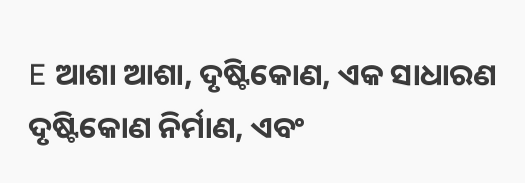E ଆଶା ଆଶା, ଦୃଷ୍ଟିକୋଣ, ଏକ ସାଧାରଣ ଦୃଷ୍ଟିକୋଣ ନିର୍ମାଣ, ଏବଂ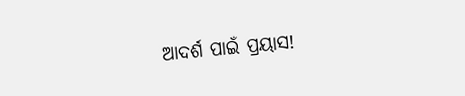ଆଦର୍ଶ ପାଇଁ ପ୍ରୟାସ!